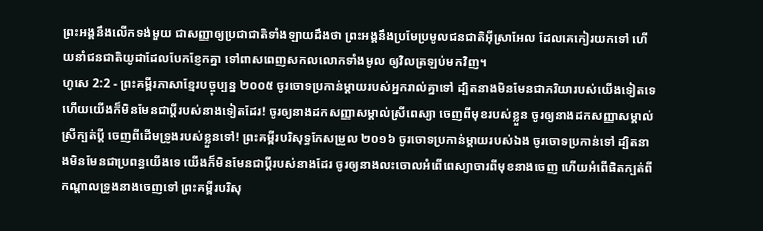ព្រះអង្គនឹងលើកទង់មួយ ជាសញ្ញាឲ្យប្រជាជាតិទាំងឡាយដឹងថា ព្រះអង្គនឹងប្រមែប្រមូលជនជាតិអ៊ីស្រាអែល ដែលគេកៀរយកទៅ ហើយនាំជនជាតិយូដាដែលបែកខ្ញែកគ្នា ទៅពាសពេញសកលលោកទាំងមូល ឲ្យវិលត្រឡប់មកវិញ។
ហូសេ 2:2 - ព្រះគម្ពីរភាសាខ្មែរបច្ចុប្បន្ន ២០០៥ ចូរចោទប្រកាន់ម្ដាយរបស់អ្នករាល់គ្នាទៅ ដ្បិតនាងមិនមែនជាភរិយារបស់យើងទៀតទេ ហើយយើងក៏មិនមែនជាប្ដីរបស់នាងទៀតដែរ! ចូរឲ្យនាងដកសញ្ញាសម្គាល់ស្រីពេស្យា ចេញពីមុខរបស់ខ្លួន ចូរឲ្យនាងដកសញ្ញាសម្គាល់ស្រីក្បត់ប្ដី ចេញពីដើមទ្រូងរបស់ខ្លួនទៅ! ព្រះគម្ពីរបរិសុទ្ធកែសម្រួល ២០១៦ ចូរចោទប្រកាន់ម្តាយរបស់ឯង ចូរចោទប្រកាន់ទៅ ដ្បិតនាងមិនមែនជាប្រពន្ធយើងទេ យើងក៏មិនមែនជាប្តីរបស់នាងដែរ ចូរឲ្យនាងលះចោលអំពើពេស្យាចារពីមុខនាងចេញ ហើយអំពើផិតក្បត់ពីកណ្ដាលទ្រូងនាងចេញទៅ ព្រះគម្ពីរបរិសុ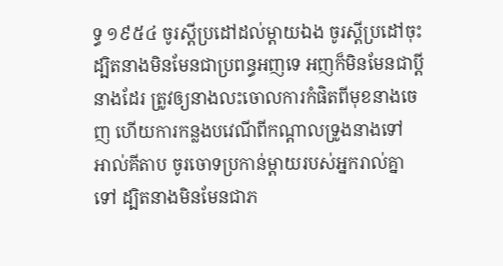ទ្ធ ១៩៥៤ ចូរស្តីប្រដៅដល់ម្តាយឯង ចូរស្តីប្រដៅចុះ ដ្បិតនាងមិនមែនជាប្រពន្ធអញទេ អញក៏មិនមែនជាប្ដីនាងដែរ ត្រូវឲ្យនាងលះចោលការកំផិតពីមុខនាងចេញ ហើយការកន្លងបវេណីពីកណ្តាលទ្រូងនាងទៅ អាល់គីតាប ចូរចោទប្រកាន់ម្ដាយរបស់អ្នករាល់គ្នាទៅ ដ្បិតនាងមិនមែនជាភ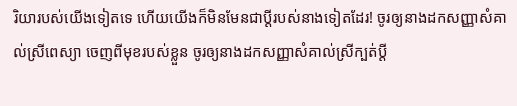រិយារបស់យើងទៀតទេ ហើយយើងក៏មិនមែនជាប្ដីរបស់នាងទៀតដែរ! ចូរឲ្យនាងដកសញ្ញាសំគាល់ស្រីពេស្យា ចេញពីមុខរបស់ខ្លួន ចូរឲ្យនាងដកសញ្ញាសំគាល់ស្រីក្បត់ប្ដី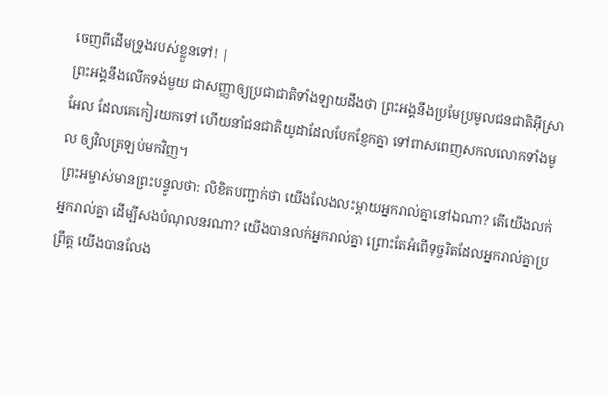ចេញពីដើមទ្រូងរបស់ខ្លួនទៅ! |
ព្រះអង្គនឹងលើកទង់មួយ ជាសញ្ញាឲ្យប្រជាជាតិទាំងឡាយដឹងថា ព្រះអង្គនឹងប្រមែប្រមូលជនជាតិអ៊ីស្រាអែល ដែលគេកៀរយកទៅ ហើយនាំជនជាតិយូដាដែលបែកខ្ញែកគ្នា ទៅពាសពេញសកលលោកទាំងមូល ឲ្យវិលត្រឡប់មកវិញ។
ព្រះអម្ចាស់មានព្រះបន្ទូលថា: លិខិតបញ្ជាក់ថា យើងលែងលះម្ដាយអ្នករាល់គ្នានៅឯណា? តើយើងលក់អ្នករាល់គ្នា ដើម្បីសងបំណុលនរណា? យើងបានលក់អ្នករាល់គ្នា ព្រោះតែអំពើទុច្ចរិតដែលអ្នករាល់គ្នាប្រព្រឹត្ត យើងបានលែង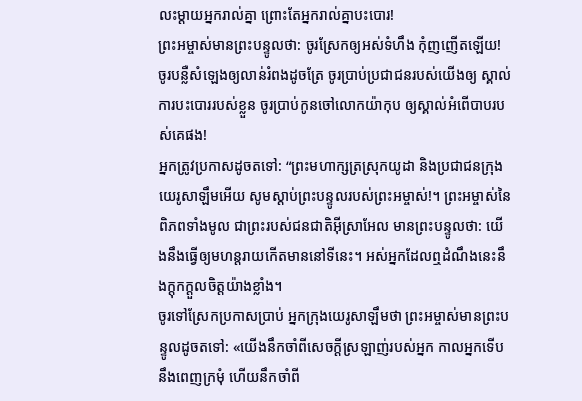លះម្ដាយអ្នករាល់គ្នា ព្រោះតែអ្នករាល់គ្នាបះបោរ!
ព្រះអម្ចាស់មានព្រះបន្ទូលថា: ចូរស្រែកឲ្យអស់ទំហឹង កុំញញើតឡើយ! ចូរបន្លឺសំឡេងឲ្យលាន់រំពងដូចត្រែ ចូរប្រាប់ប្រជាជនរបស់យើងឲ្យ ស្គាល់ការបះបោររបស់ខ្លួន ចូរប្រាប់កូនចៅលោកយ៉ាកុប ឲ្យស្គាល់អំពើបាបរបស់គេផង!
អ្នកត្រូវប្រកាសដូចតទៅ: “ព្រះមហាក្សត្រស្រុកយូដា និងប្រជាជនក្រុងយេរូសាឡឹមអើយ សូមស្ដាប់ព្រះបន្ទូលរបស់ព្រះអម្ចាស់!។ ព្រះអម្ចាស់នៃពិភពទាំងមូល ជាព្រះរបស់ជនជាតិអ៊ីស្រាអែល មានព្រះបន្ទូលថា: យើងនឹងធ្វើឲ្យមហន្តរាយកើតមាននៅទីនេះ។ អស់អ្នកដែលឮដំណឹងនេះនឹងក្ដុកក្ដួលចិត្តយ៉ាងខ្លាំង។
ចូរទៅស្រែកប្រកាសប្រាប់ អ្នកក្រុងយេរូសាឡឹមថា ព្រះអម្ចាស់មានព្រះបន្ទូលដូចតទៅ: «យើងនឹកចាំពីសេចក្ដីស្រឡាញ់របស់អ្នក កាលអ្នកទើបនឹងពេញក្រមុំ ហើយនឹកចាំពី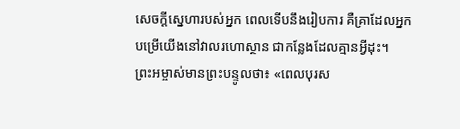សេចក្ដីស្នេហារបស់អ្នក ពេលទើបនឹងរៀបការ គឺគ្រាដែលអ្នកបម្រើយើងនៅវាលរហោស្ថាន ជាកន្លែងដែលគ្មានអ្វីដុះ។
ព្រះអម្ចាស់មានព្រះបន្ទូលថា៖ «ពេលបុរស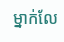ម្នាក់លែ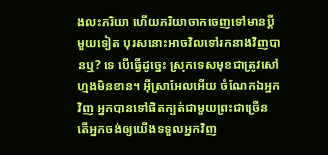ងលះភរិយា ហើយភរិយាចាកចេញទៅមានប្ដីមួយទៀត បុរសនោះអាចវិលទៅរកនាងវិញបានឬ? ទេ បើធ្វើដូច្នេះ ស្រុកទេសមុខជាត្រូវសៅហ្មងមិនខាន។ អ៊ីស្រាអែលអើយ ចំណែកឯអ្នកវិញ អ្នកបានទៅផិតក្បត់ជាមួយព្រះជាច្រើន តើអ្នកចង់ឲ្យយើងទទួលអ្នកវិញ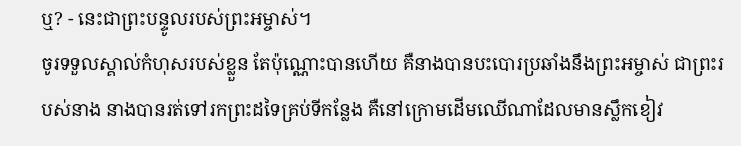ឬ? - នេះជាព្រះបន្ទូលរបស់ព្រះអម្ចាស់។
ចូរទទួលស្គាល់កំហុសរបស់ខ្លួន តែប៉ុណ្ណោះបានហើយ គឺនាងបានបះបោរប្រឆាំងនឹងព្រះអម្ចាស់ ជាព្រះរបស់នាង នាងបានរត់ទៅរកព្រះដទៃគ្រប់ទីកន្លែង គឺនៅក្រោមដើមឈើណាដែលមានស្លឹកខៀវ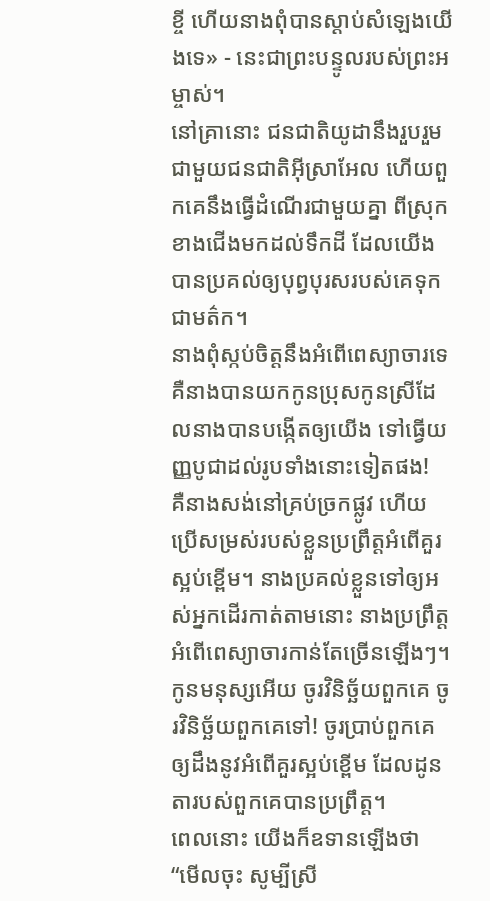ខ្ចី ហើយនាងពុំបានស្ដាប់សំឡេងយើងទេ» - នេះជាព្រះបន្ទូលរបស់ព្រះអម្ចាស់។
នៅគ្រានោះ ជនជាតិយូដានឹងរួបរួមជាមួយជនជាតិអ៊ីស្រាអែល ហើយពួកគេនឹងធ្វើដំណើរជាមួយគ្នា ពីស្រុកខាងជើងមកដល់ទឹកដី ដែលយើងបានប្រគល់ឲ្យបុព្វបុរសរបស់គេទុកជាមត៌ក។
នាងពុំស្កប់ចិត្តនឹងអំពើពេស្យាចារទេ គឺនាងបានយកកូនប្រុសកូនស្រីដែលនាងបានបង្កើតឲ្យយើង ទៅធ្វើយញ្ញបូជាដល់រូបទាំងនោះទៀតផង!
គឺនាងសង់នៅគ្រប់ច្រកផ្លូវ ហើយប្រើសម្រស់របស់ខ្លួនប្រព្រឹត្តអំពើគួរស្អប់ខ្ពើម។ នាងប្រគល់ខ្លួនទៅឲ្យអស់អ្នកដើរកាត់តាមនោះ នាងប្រព្រឹត្តអំពើពេស្យាចារកាន់តែច្រើនឡើងៗ។
កូនមនុស្សអើយ ចូរវិនិច្ឆ័យពួកគេ ចូរវិនិច្ឆ័យពួកគេទៅ! ចូរប្រាប់ពួកគេឲ្យដឹងនូវអំពើគួរស្អប់ខ្ពើម ដែលដូនតារបស់ពួកគេបានប្រព្រឹត្ត។
ពេលនោះ យើងក៏ឧទានឡើងថា “មើលចុះ សូម្បីស្រី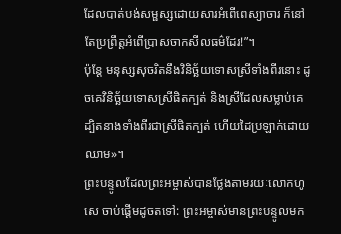ដែលបាត់បង់សម្ផស្សដោយសារអំពើពេស្យាចារ ក៏នៅតែប្រព្រឹត្តអំពើប្រាសចាកសីលធម៌ដែរ!”។
ប៉ុន្តែ មនុស្សសុចរិតនឹងវិនិច្ឆ័យទោសស្រីទាំងពីរនោះ ដូចគេវិនិច្ឆ័យទោសស្រីផិតក្បត់ និងស្រីដែលសម្លាប់គេ ដ្បិតនាងទាំងពីរជាស្រីផិតក្បត់ ហើយដៃប្រឡាក់ដោយឈាម»។
ព្រះបន្ទូលដែលព្រះអម្ចាស់បានថ្លែងតាមរយៈលោកហូសេ ចាប់ផ្ដើមដូចតទៅ: ព្រះអម្ចាស់មានព្រះបន្ទូលមក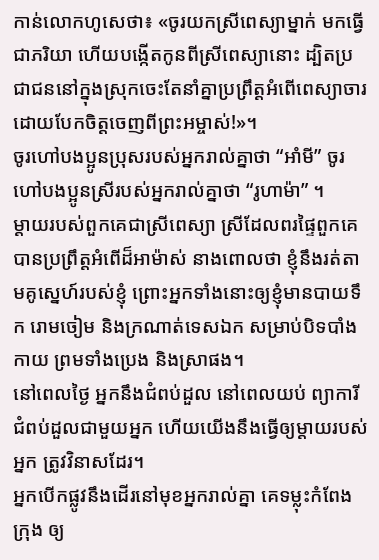កាន់លោកហូសេថា៖ «ចូរយកស្រីពេស្យាម្នាក់ មកធ្វើជាភរិយា ហើយបង្កើតកូនពីស្រីពេស្យានោះ ដ្បិតប្រជាជននៅក្នុងស្រុកចេះតែនាំគ្នាប្រព្រឹត្តអំពើពេស្យាចារ ដោយបែកចិត្តចេញពីព្រះអម្ចាស់!»។
ចូរហៅបងប្អូនប្រុសរបស់អ្នករាល់គ្នាថា “អាំមី” ចូរហៅបងប្អូនស្រីរបស់អ្នករាល់គ្នាថា “រូហាម៉ា” ។
ម្ដាយរបស់ពួកគេជាស្រីពេស្យា ស្រីដែលពរផ្ទៃពួកគេ បានប្រព្រឹត្តអំពើដ៏អាម៉ាស់ នាងពោលថា ខ្ញុំនឹងរត់តាមគូស្នេហ៍របស់ខ្ញុំ ព្រោះអ្នកទាំងនោះឲ្យខ្ញុំមានបាយទឹក រោមចៀម និងក្រណាត់ទេសឯក សម្រាប់បិទបាំងកាយ ព្រមទាំងប្រេង និងស្រាផង។
នៅពេលថ្ងៃ អ្នកនឹងជំពប់ដួល នៅពេលយប់ ព្យាការីជំពប់ដួលជាមួយអ្នក ហើយយើងនឹងធ្វើឲ្យម្ដាយរបស់អ្នក ត្រូវវិនាសដែរ។
អ្នកបើកផ្លូវនឹងដើរនៅមុខអ្នករាល់គ្នា គេទម្លុះកំពែងក្រុង ឲ្យ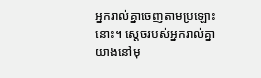អ្នករាល់គ្នាចេញតាមប្រឡោះនោះ។ ស្ដេចរបស់អ្នករាល់គ្នាយាងនៅមុ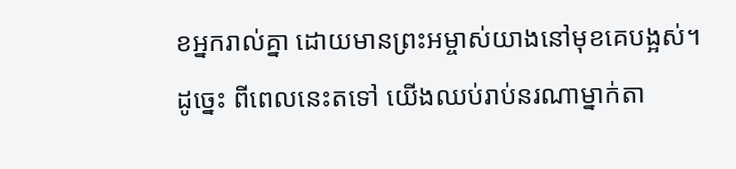ខអ្នករាល់គ្នា ដោយមានព្រះអម្ចាស់យាងនៅមុខគេបង្អស់។
ដូច្នេះ ពីពេលនេះតទៅ យើងឈប់រាប់នរណាម្នាក់តា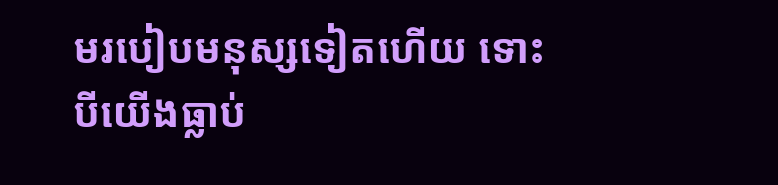មរបៀបមនុស្សទៀតហើយ ទោះបីយើងធ្លាប់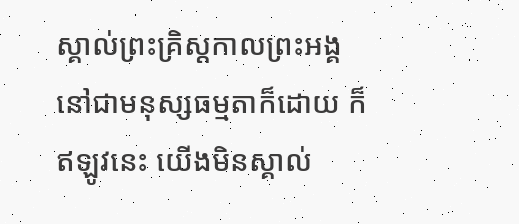ស្គាល់ព្រះគ្រិស្តកាលព្រះអង្គនៅជាមនុស្សធម្មតាក៏ដោយ ក៏ឥឡូវនេះ យើងមិនស្គាល់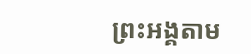ព្រះអង្គតាម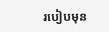របៀបមុន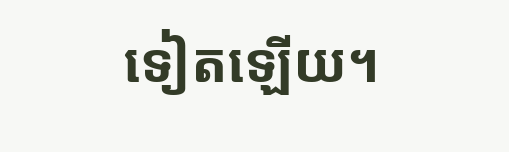ទៀតឡើយ។